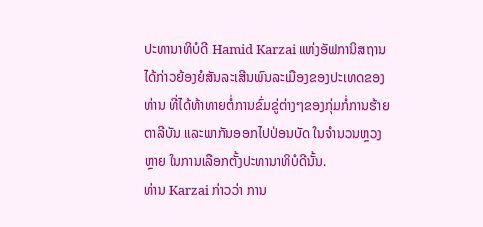ປະທານາທິບໍດີ Hamid Karzai ແຫ່ງອັຟການິສຖານ
ໄດ້ກ່າວຍ້ອງຍໍສັນລະເສີນພົນລະເມືອງຂອງປະເທດຂອງ
ທ່ານ ທີ່ໄດ້ທ້າທາຍຕໍ່ການຂົ່ມຂູ່ຕ່າງໆຂອງກຸ່ມກໍ່ການຮ້າຍ
ຕາລີບັນ ແລະພາກັນອອກໄປປ່ອນບັດ ໃນຈຳນວນຫຼວງ
ຫຼາຍ ໃນການເລືອກຕັ້ງປະທານາທິບໍດີນັ້ນ.
ທ່ານ Karzai ກ່າວວ່າ ການ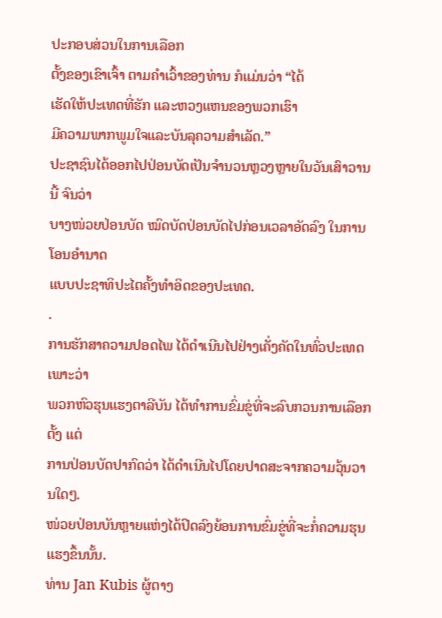ປະກອບສ່ວນໃນການເລືອກ
ຕັ້ງຂອງເຂົາເຈົ້າ ຕາມຄຳເວົ້າຂອງທ່ານ ກໍແມ່ນວ່າ “ໄດ້
ເຮັດໃຫ້ປະເທດທີ່ຮັກ ແລະຫວງແຫນຂອງພວກເຮົາ
ມີຄວາມພາກພູມໃຈແລະບັນລຸຄວາມສຳເລັດ.”
ປະຊາຊົນໄດ້ອອກໄປປ່ອນບັດເປັນຈຳນວນຫຼວງຫຼາຍໃນວັນເສົາວານນີ້ ຈົນວ່າ
ບາງໜ່ວຍປ່ອນບັດ ໝົດບັດປ່ອນບັດໄປກ່ອນເວລາອັດລົງ ໃນການໂອນອຳນາດ
ແບບປະຊາທິປະໄຕຄັ້ງທຳອິດຂອງປະເທດ.
.
ການຮັກສາຄວາມປອດໄພ ໄດ້ດຳເນີນໄປຢ່າງເຄັ່ງຄັດໃນທົ່ວປະເທດ ເພາະວ່າ
ພວກຫົວຮຸນແຮງຕາລີບັນ ໄດ້ທຳການຂົ່ມຂູ່ທີ່ຈະລົບກວນການເລືອກຕັ້ງ ແຕ່
ການປ່ອນບັດປາກົດວ່າ ໄດ້ດຳເນີນໄປໂດຍປາດສະຈາກຄວາມວຸ້ນວານໃດໆ.
ໜ່ວຍປ່ອນບັນຫຼາຍແຫ່ງໄດ້ປິດລົງຍ້ອນການຂົ່ມຂູ່ທີ່ຈະກໍ່ຄວາມຮຸນແຮງຂຶ້ນນັ້ນ.
ທ່ານ Jan Kubis ຜູ້ຕາງ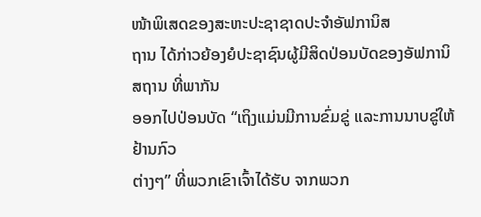ໜ້າພິເສດຂອງສະຫະປະຊາຊາດປະຈຳອັຟການິສ
ຖານ ໄດ້ກ່າວຍ້ອງຍໍປະຊາຊົນຜູ້ມີສິດປ່ອນບັດຂອງອັຟການິສຖານ ທີ່ພາກັນ
ອອກໄປປ່ອນບັດ “ເຖິງແມ່ນມີການຂົ່ມຂູ່ ແລະການນາບຂູ່ໃຫ້ຢ້ານກົວ
ຕ່າງໆ” ທີ່ພວກເຂົາເຈົ້າໄດ້ຮັບ ຈາກພວກ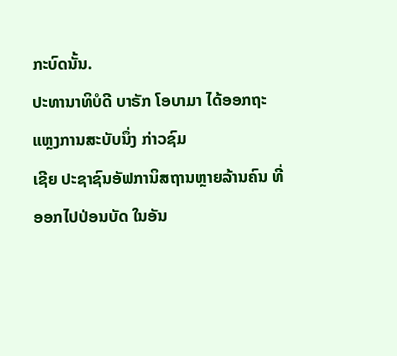ກະບົດນັ້ນ.
ປະທານາທິບໍດີ ບາຣັກ ໂອບາມາ ໄດ້ອອກຖະແຫຼງການສະບັບນຶ່ງ ກ່າວຊົມ
ເຊີຍ ປະຊາຊົນອັຟການິສຖານຫຼາຍລ້ານຄົນ ທີ່ອອກໄປປ່ອນບັດ ໃນອັນ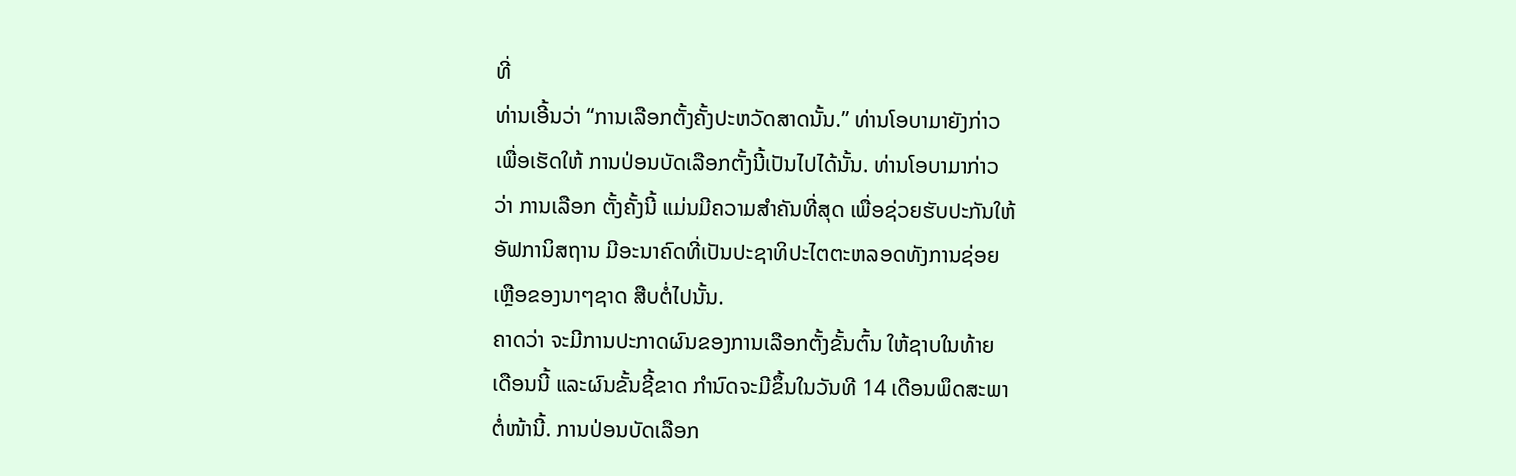ທີ່
ທ່ານເອີ້ນວ່າ “ການເລືອກຕັ້ງຄັ້ງປະຫວັດສາດນັ້ນ.” ທ່ານໂອບາມາຍັງກ່າວ
ເພື່ອເຮັດໃຫ້ ການປ່ອນບັດເລືອກຕັ້ງນີ້ເປັນໄປໄດ້ນັ້ນ. ທ່ານໂອບາມາກ່າວ
ວ່າ ການເລືອກ ຕັ້ງຄັ້ງນີ້ ແມ່ນມີຄວາມສຳຄັນທີ່ສຸດ ເພື່ອຊ່ວຍຮັບປະກັນໃຫ້
ອັຟການິສຖານ ມີອະນາຄົດທີ່ເປັນປະຊາທິປະໄຕຕະຫລອດທັງການຊ່ອຍ
ເຫຼືອຂອງນາໆຊາດ ສືບຕໍ່ໄປນັ້ນ.
ຄາດວ່າ ຈະມີການປະກາດຜົນຂອງການເລືອກຕັ້ງຂັ້ນຕົ້ນ ໃຫ້ຊາບໃນທ້າຍ
ເດືອນນີ້ ແລະຜົນຂັ້ນຊີ້ຂາດ ກຳນົດຈະມີຂຶ້ນໃນວັນທີ 14 ເດືອນພຶດສະພາ
ຕໍ່ໜ້ານີ້. ການປ່ອນບັດເລືອກ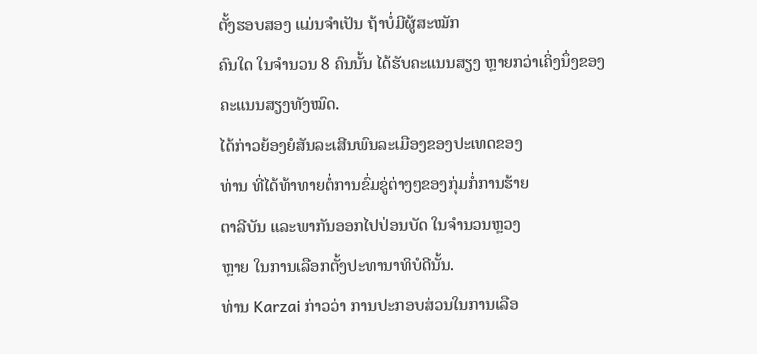ຕັ້ງຮອບສອງ ແມ່ນຈຳເປັນ ຖ້າບໍ່ມີຜູ້ສະໝັກ
ຄົນໃດ ໃນຈຳນວນ 8 ຄົນນັ້ນ ໄດ້ຮັບຄະແນນສຽງ ຫຼາຍກວ່າເຄິ່ງນຶ່ງຂອງ
ຄະແນນສຽງທັງໝົດ.
ໄດ້ກ່າວຍ້ອງຍໍສັນລະເສີນພົນລະເມືອງຂອງປະເທດຂອງ
ທ່ານ ທີ່ໄດ້ທ້າທາຍຕໍ່ການຂົ່ມຂູ່ຕ່າງໆຂອງກຸ່ມກໍ່ການຮ້າຍ
ຕາລີບັນ ແລະພາກັນອອກໄປປ່ອນບັດ ໃນຈຳນວນຫຼວງ
ຫຼາຍ ໃນການເລືອກຕັ້ງປະທານາທິບໍດີນັ້ນ.
ທ່ານ Karzai ກ່າວວ່າ ການປະກອບສ່ວນໃນການເລືອ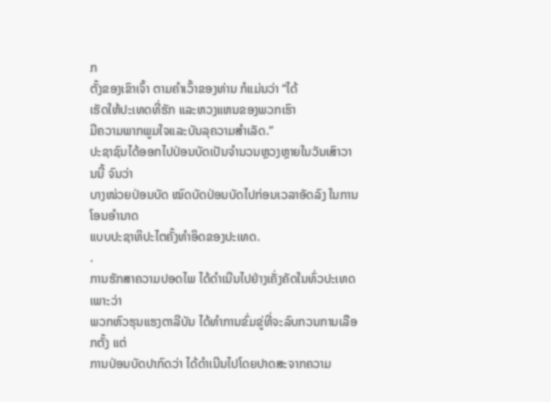ກ
ຕັ້ງຂອງເຂົາເຈົ້າ ຕາມຄຳເວົ້າຂອງທ່ານ ກໍແມ່ນວ່າ “ໄດ້
ເຮັດໃຫ້ປະເທດທີ່ຮັກ ແລະຫວງແຫນຂອງພວກເຮົາ
ມີຄວາມພາກພູມໃຈແລະບັນລຸຄວາມສຳເລັດ.”
ປະຊາຊົນໄດ້ອອກໄປປ່ອນບັດເປັນຈຳນວນຫຼວງຫຼາຍໃນວັນເສົາວານນີ້ ຈົນວ່າ
ບາງໜ່ວຍປ່ອນບັດ ໝົດບັດປ່ອນບັດໄປກ່ອນເວລາອັດລົງ ໃນການໂອນອຳນາດ
ແບບປະຊາທິປະໄຕຄັ້ງທຳອິດຂອງປະເທດ.
.
ການຮັກສາຄວາມປອດໄພ ໄດ້ດຳເນີນໄປຢ່າງເຄັ່ງຄັດໃນທົ່ວປະເທດ ເພາະວ່າ
ພວກຫົວຮຸນແຮງຕາລີບັນ ໄດ້ທຳການຂົ່ມຂູ່ທີ່ຈະລົບກວນການເລືອກຕັ້ງ ແຕ່
ການປ່ອນບັດປາກົດວ່າ ໄດ້ດຳເນີນໄປໂດຍປາດສະຈາກຄວາມ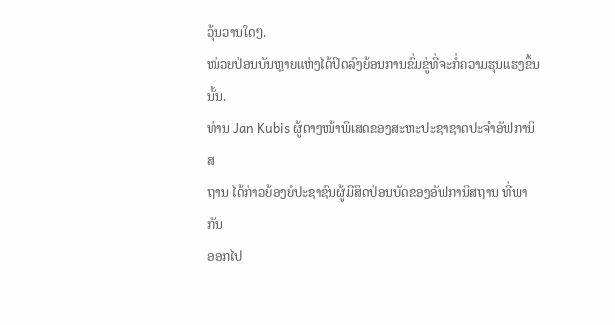ວຸ້ນວານໃດໆ.
ໜ່ວຍປ່ອນບັນຫຼາຍແຫ່ງໄດ້ປິດລົງຍ້ອນການຂົ່ມຂູ່ທີ່ຈະກໍ່ຄວາມຮຸນແຮງຂຶ້ນນັ້ນ.
ທ່ານ Jan Kubis ຜູ້ຕາງໜ້າພິເສດຂອງສະຫະປະຊາຊາດປະຈຳອັຟການິສ
ຖານ ໄດ້ກ່າວຍ້ອງຍໍປະຊາຊົນຜູ້ມີສິດປ່ອນບັດຂອງອັຟການິສຖານ ທີ່ພາກັນ
ອອກໄປ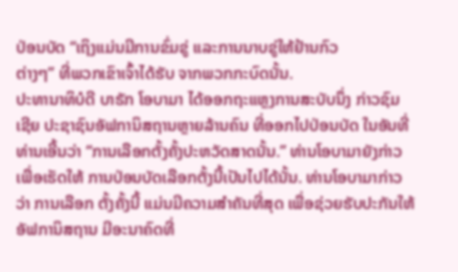ປ່ອນບັດ “ເຖິງແມ່ນມີການຂົ່ມຂູ່ ແລະການນາບຂູ່ໃຫ້ຢ້ານກົວ
ຕ່າງໆ” ທີ່ພວກເຂົາເຈົ້າໄດ້ຮັບ ຈາກພວກກະບົດນັ້ນ.
ປະທານາທິບໍດີ ບາຣັກ ໂອບາມາ ໄດ້ອອກຖະແຫຼງການສະບັບນຶ່ງ ກ່າວຊົມ
ເຊີຍ ປະຊາຊົນອັຟການິສຖານຫຼາຍລ້ານຄົນ ທີ່ອອກໄປປ່ອນບັດ ໃນອັນທີ່
ທ່ານເອີ້ນວ່າ “ການເລືອກຕັ້ງຄັ້ງປະຫວັດສາດນັ້ນ.” ທ່ານໂອບາມາຍັງກ່າວ
ເພື່ອເຮັດໃຫ້ ການປ່ອນບັດເລືອກຕັ້ງນີ້ເປັນໄປໄດ້ນັ້ນ. ທ່ານໂອບາມາກ່າວ
ວ່າ ການເລືອກ ຕັ້ງຄັ້ງນີ້ ແມ່ນມີຄວາມສຳຄັນທີ່ສຸດ ເພື່ອຊ່ວຍຮັບປະກັນໃຫ້
ອັຟການິສຖານ ມີອະນາຄົດທີ່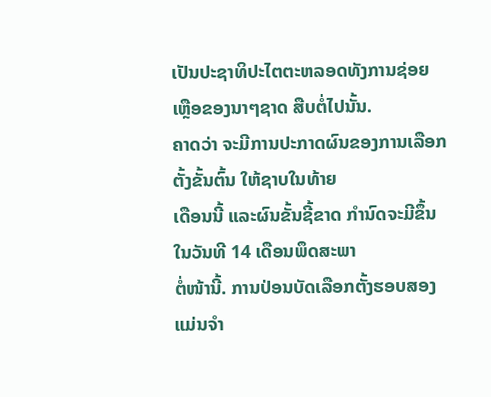ເປັນປະຊາທິປະໄຕຕະຫລອດທັງການຊ່ອຍ
ເຫຼືອຂອງນາໆຊາດ ສືບຕໍ່ໄປນັ້ນ.
ຄາດວ່າ ຈະມີການປະກາດຜົນຂອງການເລືອກຕັ້ງຂັ້ນຕົ້ນ ໃຫ້ຊາບໃນທ້າຍ
ເດືອນນີ້ ແລະຜົນຂັ້ນຊີ້ຂາດ ກຳນົດຈະມີຂຶ້ນໃນວັນທີ 14 ເດືອນພຶດສະພາ
ຕໍ່ໜ້ານີ້. ການປ່ອນບັດເລືອກຕັ້ງຮອບສອງ ແມ່ນຈຳ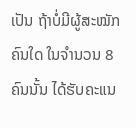ເປັນ ຖ້າບໍ່ມີຜູ້ສະໝັກ
ຄົນໃດ ໃນຈຳນວນ 8 ຄົນນັ້ນ ໄດ້ຮັບຄະແນ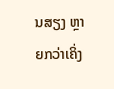ນສຽງ ຫຼາຍກວ່າເຄິ່ງ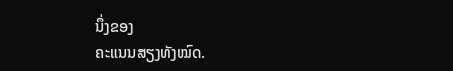ນຶ່ງຂອງ
ຄະແນນສຽງທັງໝົດ.